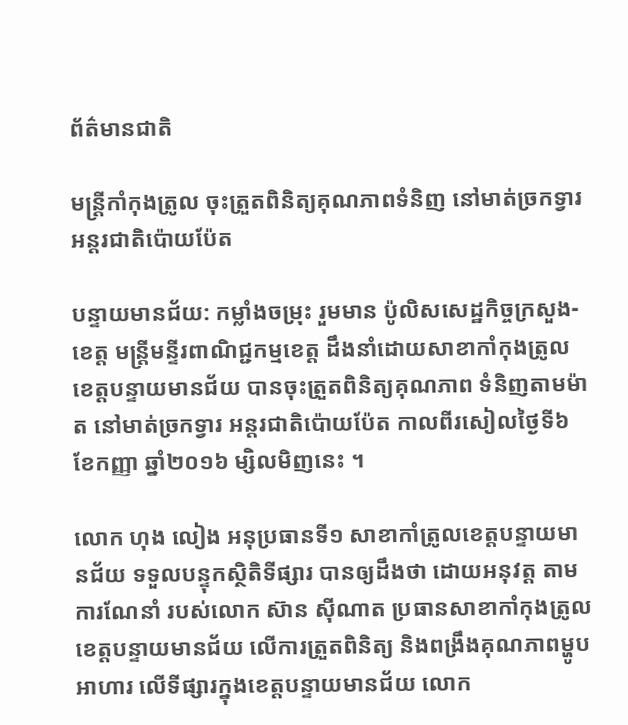ព័ត៌មានជាតិ

មន្ដ្រីកាំកុងត្រូល ចុះត្រួតពិនិត្យគុណភាពទំនិញ នៅមាត់ច្រកទ្វារ អន្តរជាតិប៉ោយប៉ែត

បន្ទាយមានជ័យ: កម្លាំងចម្រុះ រួមមាន ប៉ូលិសសេដ្ឋកិច្ចក្រសួង-ខេត្ត មន្ត្រីមន្ទីរពាណិជ្ជកម្មខេត្ត ដឹងនាំដោយសាខាកាំកុងត្រូល ខេត្តបន្ទាយមានជ័យ បានចុះត្រួតពិនិត្យគុណភាព ទំនិញតាមម៉ាត នៅមាត់ច្រកទ្វារ អន្តរជាតិប៉ោយប៉ែត កាលពីរសៀលថ្ងៃទី៦ ខែកញ្ញា ឆ្នាំ២០១៦ ម្សិលមិញនេះ ។

លោក ហុង លៀង អនុប្រធានទី១ សាខាកាំត្រូលខេត្តបន្ទាយមានជ័យ ទទួលបន្ទុកស្ថិតិទីផ្សារ បានឲ្យដឹងថា ដោយអនុវត្ត តាមការណែនាំ របស់លោក ស៊ាន ស៊ីណាត ប្រធានសាខាកាំកុងត្រូល ខេត្តបន្ទាយមានជ័យ លើការត្រួតពិនិត្យ និងពង្រឹងគុណភាពម្ហូបអាហារ លើទីផ្សារក្នុងខេត្តបន្ទាយមានជ័យ លោក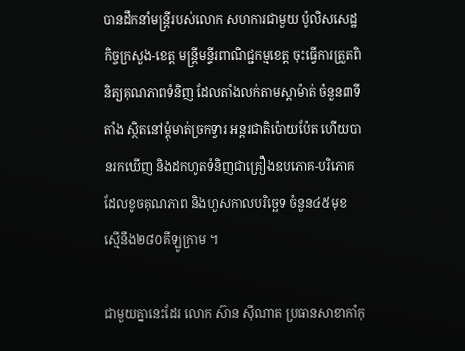បានដឹកនាំមន្ត្រីរបស់លោក សហការជាមួយ ប៉ូលិសសេដ្ឋកិច្ចក្រសួង-ខេត្ត មន្ត្រីមន្ទីរពាណិជ្ជកម្មខេត្ត ចុះធ្វើការត្រួតពិនិត្យគុណភាពទំនិញ ដែលតាំងលក់តាមស្តាម៉ាត់ ចំនួន៣ទីតាំង ស្ថិតនៅម្តុំមាត់ច្រកទ្វារ អន្តរជាតិប៉ោយប៉ែត ហើយបានរកឃើញ និងដកហូតទំនិញជាគ្រឿងឧបភោគ-បរិភោគ ដែលខូចគុណភាព និងហួសកាលបរិច្ឆេទ ចំនួន៤៥មុខ ស្មើនឹង២៨០គីឡូក្រាម ។

ជាមួយគ្នានេះដែរ លោក ស៊ាន ស៊ីណាត ប្រធានសាខាកាំកុ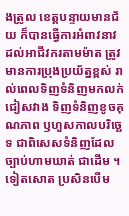ងត្រូល ខេត្តបន្ទាយមានជ័យ ក៏បានធ្វើការអំពាវនាវ ដល់អាជីវករតាមម៉ាត ត្រូវមានការប្រុងប្រយ័ត្នខ្ពស់ រាល់ពេលទិញទំនិញមកលក់ ជៀសវាង ទិញទំនិញខូចគុណភាព ឫហួសកាលបរិច្ឆេទ ជាពិសេសទំនិញដែលច្បាប់ហាមឃាត់ ជាដើម ។ ទៀតសោត ប្រសិនបើម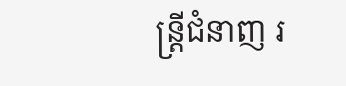ន្ត្រីជំនាញ រ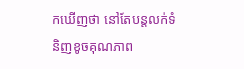កឃើញថា នៅតែបន្តលក់ទំនិញខូចគុណភាព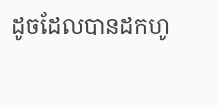ដូចដែលបានដកហូ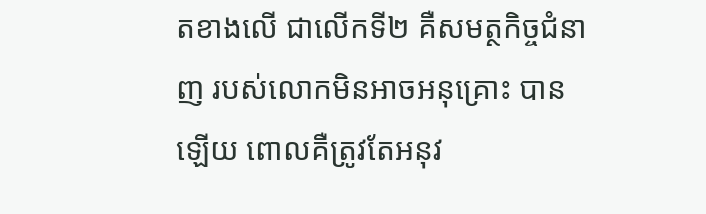តខាងលើ ជាលើកទី២ គឺសមត្ថកិច្ចជំនាញ របស់លោកមិនអាចអនុគ្រោះ បានឡើយ ពោលគឺត្រូវតែអនុវ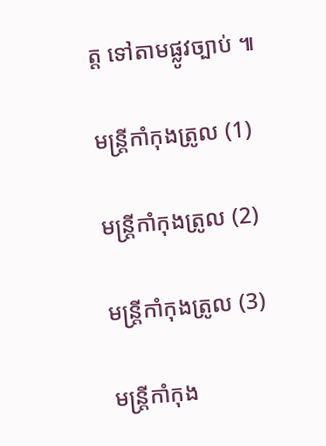ត្ត ទៅតាមផ្លូវច្បាប់ ៕

មន្ដ្រីកាំកុងត្រូល (1)

មន្ដ្រីកាំកុងត្រូល (2)

មន្ដ្រីកាំកុងត្រូល (3)

មន្ដ្រីកាំកុង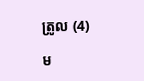ត្រូល (4)

ម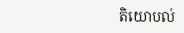តិយោបល់